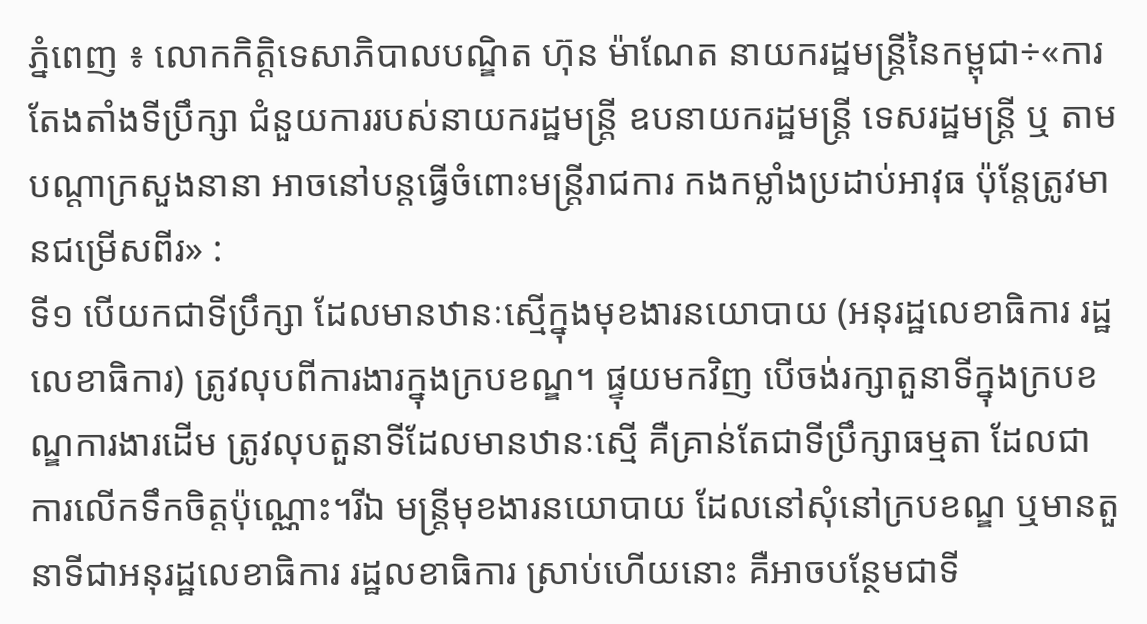ភ្នំពេញ ៖ លោកកិត្តិទេសាភិបាលបណ្ឌិត ហ៊ុន ម៉ាណែត នាយករដ្ឋមន្ត្រីនៃកម្ពុជា÷«ការតែងតាំងទីប្រឹក្សា ជំនួយការរបស់នាយករដ្ឋមន្ត្រី ឧបនាយករដ្ឋមន្ត្រី ទេសរដ្ឋមន្ត្រី ឬ តាមបណ្តាក្រសួងនានា អាចនៅបន្តធ្វើចំពោះមន្ត្រីរាជការ កងកម្លាំងប្រដាប់អាវុធ ប៉ុន្តែត្រូវមានជម្រើសពីរ» :
ទី១ បើយកជាទីប្រឹក្សា ដែលមានឋានៈស្មើក្នុងមុខងារនយោបាយ (អនុរដ្ឋលេខាធិការ រដ្ឋលេខាធិការ) ត្រូវលុបពីការងារក្នុងក្របខណ្ឌ។ ផ្ទុយមកវិញ បើចង់រក្សាតួនាទីក្នុងក្របខណ្ឌការងារដើម ត្រូវលុបតួនាទីដែលមានឋានៈស្មើ គឺគ្រាន់តែជាទីប្រឹក្សាធម្មតា ដែលជាការលើកទឹកចិត្តប៉ុណ្ណោះ។រីឯ មន្ត្រីមុខងារនយោបាយ ដែលនៅសុំនៅក្របខណ្ឌ ឬមានតួនាទីជាអនុរដ្ឋលេខាធិការ រដ្ឋលខាធិការ ស្រាប់ហើយនោះ គឺអាចបន្ថែមជាទី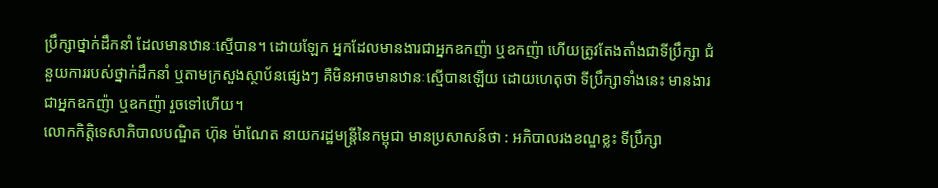ប្រឹក្សាថ្នាក់ដឹកនាំ ដែលមានឋានៈស្មើបាន។ ដោយឡែក អ្នកដែលមានងារជាអ្នកឧកញ៉ា ឬឧកញ៉ា ហើយត្រូវតែងតាំងជាទីប្រឹក្សា ជំនួយការរបស់ថ្នាក់ដឹកនាំ ឬតាមក្រសួងស្ថាប័នផ្សេងៗ គឺមិនអាចមានឋានៈស្មើបានឡើយ ដោយហេតុថា ទីប្រឹក្សាទាំងនេះ មានងារជាអ្នកឧកញ៉ា ឬឧកញ៉ា រួចទៅហើយ។
លោកកិត្តិទេសាភិបាលបណ្ឌិត ហ៊ុន ម៉ាណែត នាយករដ្ឋមន្ត្រីនៃកម្ពុជា មានប្រសាសន៍ថា : អភិបាលរងខណ្ឌខ្លះ ទីប្រឹក្សា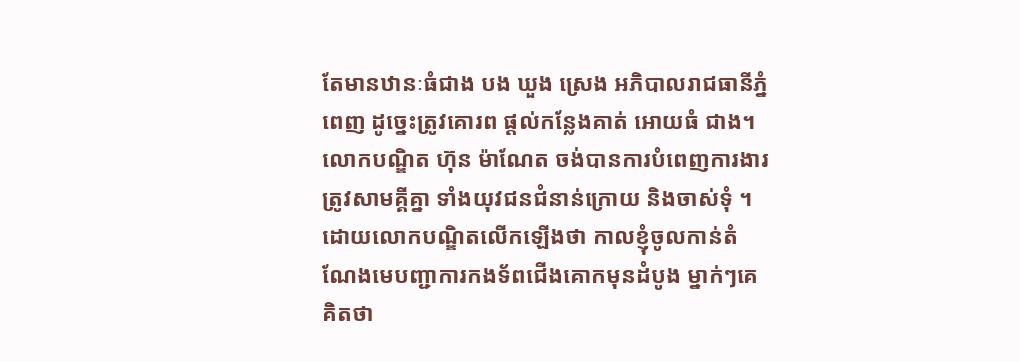តែមានឋានៈធំជាង បង ឃួង ស្រេង អភិបាលរាជធានីភ្នំពេញ ដូច្នេះត្រូវគោរព ផ្តល់កន្លែងគាត់ អោយធំ ជាង។
លោកបណ្ឌិត ហ៊ុន ម៉ាណែត ចង់បានការបំពេញការងារ ត្រូវសាមគ្គីគ្នា ទាំងយុវជនជំនាន់ក្រោយ និងចាស់ទុំ ។ ដោយលោកបណ្ឌិតលើកឡើងថា កាលខ្ញុំចូលកាន់តំណែងមេបញ្ជាការកងទ័ពជើងគោកមុនដំបូង ម្នាក់ៗគេ គិតថា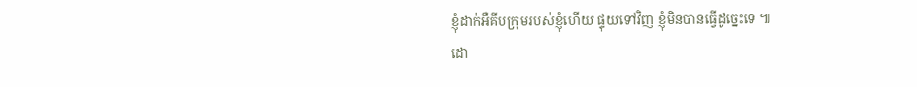ខ្ញុំដាក់អឺគីបក្រុមរបស់ខ្ញុំហើយ ផ្ទុយទៅវិញ ខ្ញុំមិនបានធ្វើដូច្នេះទេ ៕
ដោ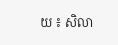យ ៖ សិលា